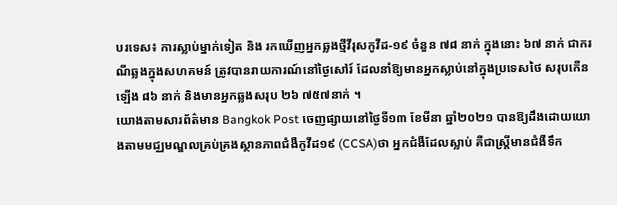បរទេស៖ ការស្លាប់ម្នាក់ទៀត និង រកឃើញអ្នកឆ្លងថ្មីវីរុសកូវីដ-១៩ ចំនួន ៧៨ នាក់ ក្នុងនោះ ៦៧ នាក់ ជាករណីឆ្លងក្នុងសហគមន៍ ត្រូវបានរាយការណ៍នៅថ្ងៃសៅរ៍ ដែលនាំឱ្យមានអ្នកស្លាប់នៅក្នុងប្រទេសថៃ សរុបកើនឡើង ៨៦ នាក់ និងមានអ្នកឆ្លងសរុប ២៦ ៧៥៧នាក់ ។
យោងតាមសារព័ត៌មាន Bangkok Post ចេញផ្សាយនៅថ្ងៃទី១៣ ខែមីនា ឆ្នាំ២០២១ បានឱ្យដឹងដោយយោងតាមមជ្ឈមណ្ឌលគ្រប់គ្រងស្ថានភាពជំងឺកូវីដ១៩ (CCSA)ថា អ្នកជំងឺដែលស្លាប់ គឺជាស្ត្រីមានជំងឺទឹក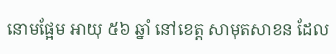នោមផ្អែម អាយុ ៥៦ ឆ្នាំ នៅខេត្ត សាមុតសាខន ដែល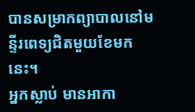បានសម្រាកព្យាបាលនៅមន្ទីរពេទ្យជិតមួយខែមកនេះ។
អ្នកស្លាប់ មានអាកា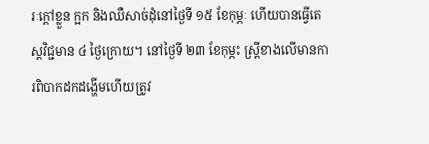រៈក្តៅខ្លួន ក្អក និងឈឺសាច់ដុំនៅថ្ងៃទី ១៥ ខែកុម្ភៈ ហើយបានធ្វើតេស្តវិជ្ជមាន ៤ ថ្ងៃក្រោយ។ នៅថ្ងៃទី ២៣ ខែកុម្ភះ ស្រ្តីខាងលើមានការពិបាកដកដង្ហើមហើយត្រូវ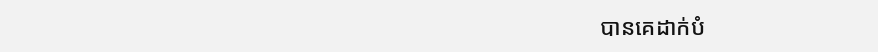បានគេដាក់បំ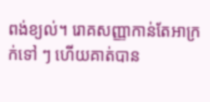ពង់ខ្យល់។ រោគសញ្ញាកាន់តែអាក្រក់ទៅ ៗ ហើយគាត់បាន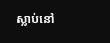ស្លាប់នៅ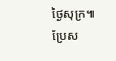ថ្ងៃសុក្រ៕
ប្រែស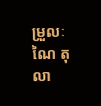ម្រួលៈ ណៃ តុលា